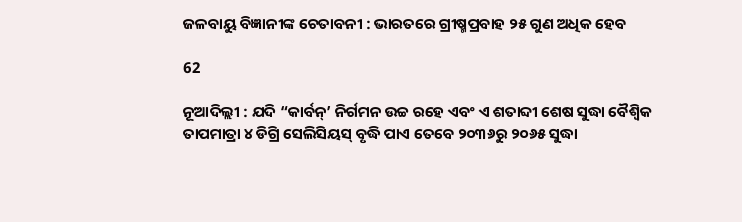ଜଳବାୟୁ ବିଜ୍ଞାନୀଙ୍କ ଚେତାବନୀ : ଭାରତରେ ଗ୍ରୀଷ୍ମପ୍ରବାହ ୨୫ ଗୁଣ ଅଧିକ ହେବ

62

ନୂଆଦିଲ୍ଲୀ : ଯଦି “କାର୍ବନ୍’ ନିର୍ଗମନ ଉଚ୍ଚ ରହେ ଏବଂ ଏ ଶତାବ୍ଦୀ ଶେଷ ସୁଦ୍ଧା ବୈଶ୍ୱିକ ତାପମାତ୍ରା ୪ ଡିଗ୍ରି ସେଲିସିୟସ୍ ବୃଦ୍ଧି ପାଏ ତେବେ ୨୦୩୬ରୁ ୨୦୬୫ ସୁଦ୍ଧା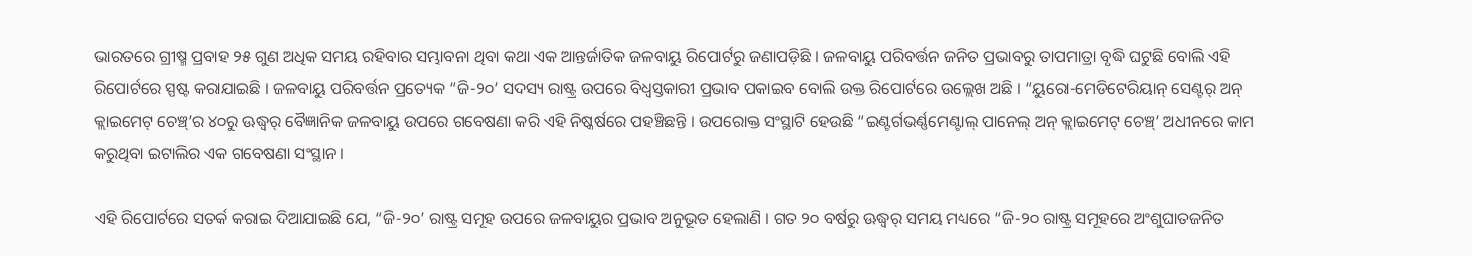ଭାରତରେ ଗ୍ରୀଷ୍ମ ପ୍ରବାହ ୨୫ ଗୁଣ ଅଧିକ ସମୟ ରହିବାର ସମ୍ଭାବନା ଥିବା କଥା ଏକ ଆନ୍ତର୍ଜାତିକ ଜଳବାୟୁ ରିପୋର୍ଟରୁ ଜଣାପଡ଼ିଛି । ଜଳବାୟୁ ପରିବର୍ତ୍ତନ ଜନିତ ପ୍ରଭାବରୁ ତାପମାତ୍ରା ବୃଦ୍ଧି ଘଟୁଛି ବୋଲି ଏହି ରିପୋର୍ଟରେ ସ୍ପଷ୍ଟ କରାଯାଇଛି । ଜଳବାୟୁ ପରିବର୍ତ୍ତନ ପ୍ରତ୍ୟେକ “ଜି-୨୦’ ସଦସ୍ୟ ରାଷ୍ଟ୍ର ଉପରେ ବିଧ୍ୱସ୍ତକାରୀ ପ୍ରଭାବ ପକାଇବ ବୋଲି ଉକ୍ତ ରିପୋର୍ଟରେ ଉଲ୍ଲେଖ ଅଛି । “ୟୁରୋ-ମେଡିଟେରିୟାନ୍ ସେଣ୍ଟର୍ ଅନ୍ କ୍ଲାଇମେଟ୍ ଚେଞ୍ଚ୍’ର ୪୦ରୁ ଊଦ୍ଧ୍ୱର୍ ବୈଜ୍ଞାନିକ ଜଳବାୟୁ ଉପରେ ଗବେଷଣା କରି ଏହି ନିଷ୍କର୍ଷରେ ପହଞ୍ଚିଛନ୍ତି । ଉପରୋକ୍ତ ସଂସ୍ଥାଟି ହେଉଛି “ଇଣ୍ଟର୍ଗଭର୍ଣ୍ଣମେଣ୍ଟାଲ୍ ପାନେଲ୍ ଅନ୍ କ୍ଲାଇମେଟ୍ ଚେଞ୍ଚ୍’ ଅଧୀନରେ କାମ କରୁଥିବା ଇଟାଲିର ଏକ ଗବେଷଣା ସଂସ୍ଥାନ ।

ଏହି ରିପୋର୍ଟରେ ସତର୍କ କରାଇ ଦିଆଯାଇଛି ଯେ, “ଜି-୨୦’ ରାଷ୍ଟ୍ର ସମୂହ ଉପରେ ଜଳବାୟୁର ପ୍ରଭାବ ଅନୁଭୂତ ହେଲାଣି । ଗତ ୨୦ ବର୍ଷରୁ ଊଦ୍ଧ୍ୱର୍ ସମୟ ମଧ୍ୟରେ “ଜି-୨୦ ରାଷ୍ଟ୍ର ସମୂହରେ ଅଂଶୁଘାତଜନିତ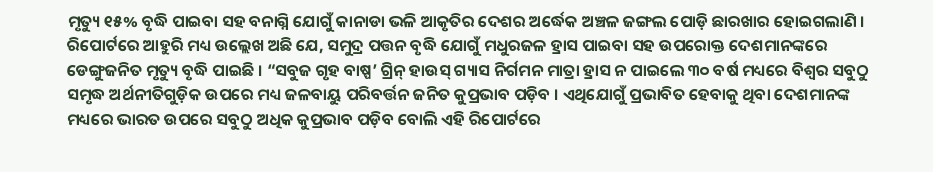ମୃତ୍ୟୁ ୧୫% ବୃଦ୍ଧି ପାଇବା ସହ ବନାଗ୍ନି ଯୋଗୁଁ କାନାଡା ଭଳି ଆକୃତିର ଦେଶର ଅର୍ଦ୍ଧେକ ଅଞ୍ଚଳ ଜଙ୍ଗଲ ପୋଡ଼ି ଛାରଖାର ହୋଇଗଲାଣି । ରିପୋର୍ଟରେ ଆହୁରି ମଧ୍ୟ ଉଲ୍ଲେଖ ଅଛି ଯେ, ସମୁଦ୍ର ପତ୍ତନ ବୃଦ୍ଧି ଯୋଗୁଁ ମଧୁରଜଳ ହ୍ରାସ ପାଇବା ସହ ଉପରୋକ୍ତ ଦେଶମାନଙ୍କରେ ଡେଙ୍ଗୁଜନିତ ମୃତ୍ୟୁ ବୃଦ୍ଧି ପାଇଛି । “ସବୁଜ ଗୃହ ବାଷ୍ପ’ ଗ୍ରିନ୍ ହାଉସ୍ ଗ୍ୟାସ ନିର୍ଗମନ ମାତ୍ରା ହ୍ରାସ ନ ପାଇଲେ ୩୦ ବର୍ଷ ମଧ୍ୟରେ ବିଶ୍ୱର ସବୁଠୁ ସମୃଦ୍ଧ ଅର୍ଥନୀତିଗୁଡ଼ିକ ଉପରେ ମଧ୍ୟ ଜଳବାୟୁ ପରିବର୍ତ୍ତନ ଜନିତ କୁପ୍ରଭାବ ପଡ଼ିବ । ଏଥିଯୋଗୁଁ ପ୍ରଭାବିତ ହେବାକୁ ଥିବା ଦେଶମାନଙ୍କ ମଧ୍ୟରେ ଭାରତ ଉପରେ ସବୁଠୁ ଅଧିକ କୁପ୍ରଭାବ ପଡ଼ିବ ବୋଲି ଏହି ରିପୋର୍ଟରେ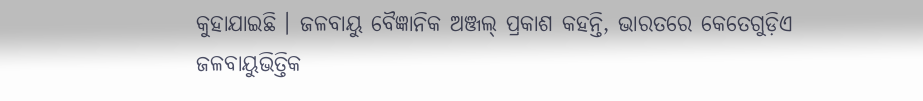କୁହାଯାଇଛି । ଜଳବାୟୁ ବୈଜ୍ଞାନିକ ଅଞ୍ଜଲ୍ ପ୍ରକାଶ କହନ୍ତି, ଭାରତରେ କେତେଗୁଡ଼ିଏ ଜଳବାୟୁଭିତ୍ତିକ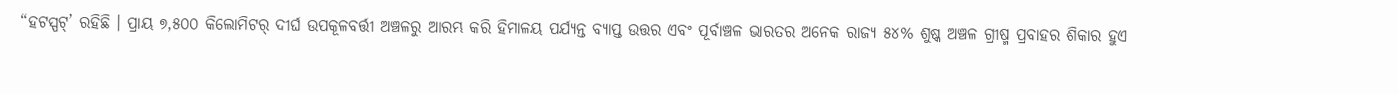“ହଟସ୍ପଟ୍’ ରହିଛି । ପ୍ରାୟ ୭,୫୦୦ କିଲୋମିଟର୍ ଦୀର୍ଘ ଉପକୂଳବର୍ତ୍ତୀ ଅଞ୍ଚଳରୁ ଆରମ୍ଭ କରି ହିମାଳୟ ପର୍ଯ୍ୟନ୍ତ ବ୍ୟାପ୍ତ ଉତ୍ତର ଏବଂ ପୂର୍ବାଞ୍ଚଳ ଭାରତର ଅନେକ ରାଜ୍ୟ ୫୪% ଶୁଷ୍କ ଅଞ୍ଚଳ ଗ୍ରୀଷ୍ମ ପ୍ରବାହର ଶିକାର ହୁଏ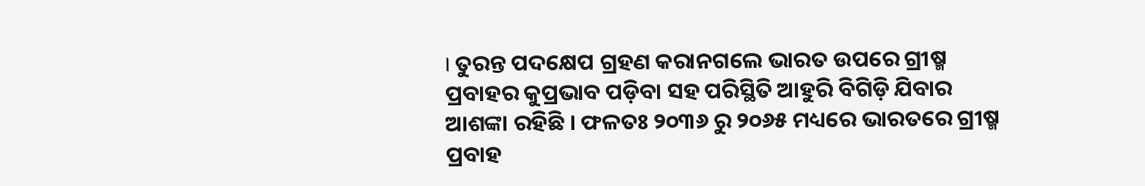। ତୁରନ୍ତ ପଦକ୍ଷେପ ଗ୍ରହଣ କରାନଗଲେ ଭାରତ ଉପରେ ଗ୍ରୀଷ୍ମ ପ୍ରବାହର କୁପ୍ରଭାବ ପଡ଼ିବା ସହ ପରିସ୍ଥିତି ଆହୁରି ବିଗିଡ଼ି ଯିବାର ଆଶଙ୍କା ରହିଛି । ଫଳତଃ ୨୦୩୬ ରୁ ୨୦୬୫ ମଧ୍ୟରେ ଭାରତରେ ଗ୍ରୀଷ୍ମ ପ୍ରବାହ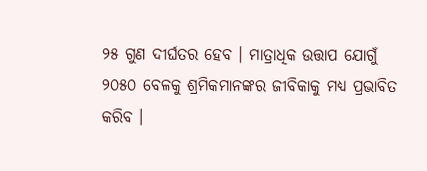୨୫ ଗୁଣ ଦୀର୍ଘତର ହେବ । ମାତ୍ରାଧିକ ଉତ୍ତାପ ଯୋଗୁଁ ୨୦୫୦ ବେଳକୁ ଶ୍ରମିକମାନଙ୍କର ଜୀବିକାକୁ ମଧ୍ୟ ପ୍ରଭାବିତ କରିବ ।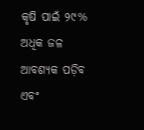କୃଷି ପାଇଁ ୨୯% ଅଧିକ ଜଳ ଆବଶ୍ୟକ ପଡ଼ିବ ଏବଂ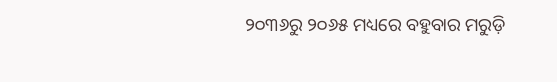୨୦୩୬ରୁ ୨୦୬୫ ମଧ୍ୟରେ ବହୁବାର ମରୁଡ଼ି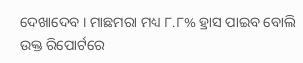ଦେଖାଦେବ । ମାଛମରା ମଧ୍ୟ ୮.୮% ହ୍ରାସ ପାଇବ ବୋଲି ଉକ୍ତ ରିପୋର୍ଟରେ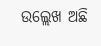ଉଲ୍ଲେଖ ଅଛି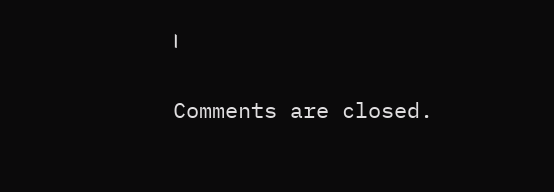।

Comments are closed.